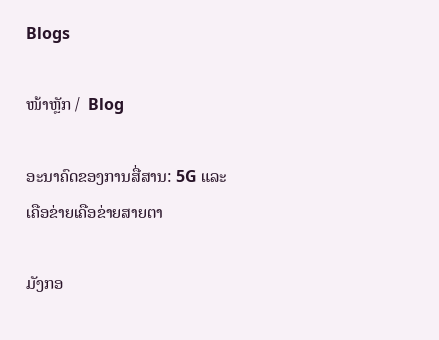Blogs

ໜ້າຫຼັກ /  Blog

ອະນາຄົດຂອງການສື່ສານ: 5G ແລະ ເຄືອຂ່າຍເຄືອຂ່າຍສາຍຕາ

ມັງກອ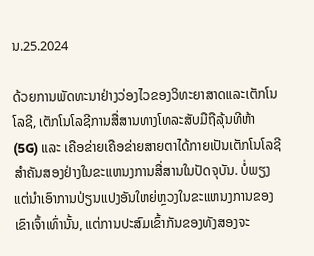ນ.25.2024

ດ້ວຍການພັດທະນາຢ່າງວ່ອງໄວຂອງວິທະຍາສາດແລະເຕັກໂນໂລຊີ, ເຕັກໂນໂລຊີການສື່ສານທາງໂທລະສັບມືຖືລຸ້ນທີຫ້າ (5G) ແລະ ເຄືອຂ່າຍເຄືອຂ່າຍສາຍຕາໄດ້ກາຍເປັນເຕັກໂນໂລຊີສໍາຄັນສອງຢ່າງໃນຂະແຫນງການສື່ສານໃນປັດຈຸບັນ. ບໍ່ພຽງແຕ່ນໍາເອົາການປ່ຽນແປງອັນໃຫຍ່ຫຼວງໃນຂະແຫນງການຂອງເຂົາເຈົ້າເທົ່ານັ້ນ, ແຕ່ການປະສົມເຂົ້າກັນຂອງທັງສອງຈະ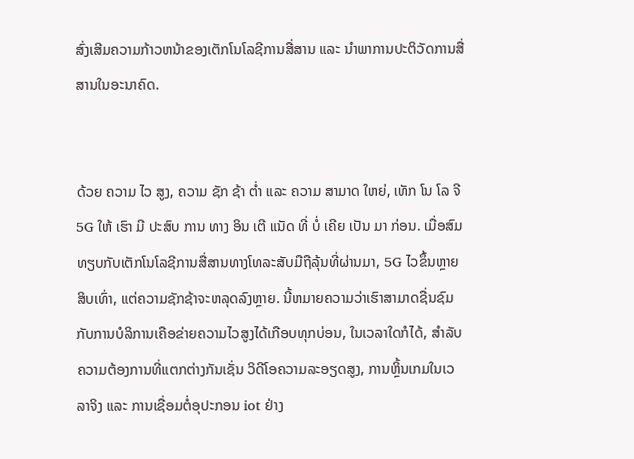ສົ່ງເສີມຄວາມກ້າວຫນ້າຂອງເຕັກໂນໂລຊີການສື່ສານ ແລະ ນໍາພາການປະຕິວັດການສື່ສານໃນອະນາຄົດ.


ດ້ວຍ ຄວາມ ໄວ ສູງ, ຄວາມ ຊັກ ຊ້າ ຕ່ຳ ແລະ ຄວາມ ສາມາດ ໃຫຍ່, ເທັກ ໂນ ໂລ ຈີ 5G ໃຫ້ ເຮົາ ມີ ປະສົບ ການ ທາງ ອິນ ເຕີ ແນັດ ທີ່ ບໍ່ ເຄີຍ ເປັນ ມາ ກ່ອນ. ເມື່ອສົມທຽບກັບເຕັກໂນໂລຊີການສື່ສານທາງໂທລະສັບມືຖືລຸ້ນທີ່ຜ່ານມາ, 5G ໄວຂຶ້ນຫຼາຍສິບເທົ່າ, ແຕ່ຄວາມຊັກຊ້າຈະຫລຸດລົງຫຼາຍ. ນີ້ຫມາຍຄວາມວ່າເຮົາສາມາດຊື່ນຊົມກັບການບໍລິການເຄືອຂ່າຍຄວາມໄວສູງໄດ້ເກືອບທຸກບ່ອນ, ໃນເວລາໃດກໍໄດ້, ສໍາລັບຄວາມຕ້ອງການທີ່ແຕກຕ່າງກັນເຊັ່ນ ວິດີໂອຄວາມລະອຽດສູງ, ການຫຼິ້ນເກມໃນເວລາຈິງ ແລະ ການເຊື່ອມຕໍ່ອຸປະກອນ iot ຢ່າງ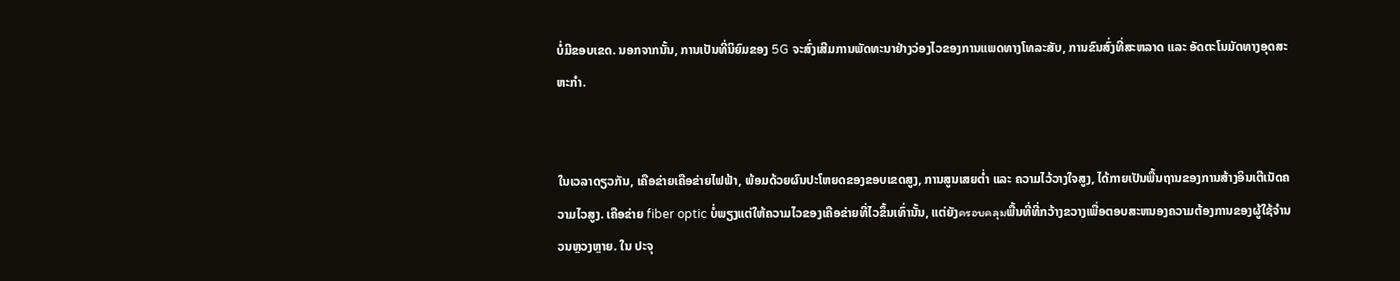ບໍ່ມີຂອບເຂດ. ນອກຈາກນັ້ນ, ການເປັນທີ່ນິຍົມຂອງ 5G ຈະສົ່ງເສີມການພັດທະນາຢ່າງວ່ອງໄວຂອງການແພດທາງໂທລະສັບ, ການຂົນສົ່ງທີ່ສະຫລາດ ແລະ ອັດຕະໂນມັດທາງອຸດສະຫະກໍາ.


ໃນເວລາດຽວກັນ, ເຄືອຂ່າຍເຄືອຂ່າຍໄຟຟ້າ, ພ້ອມດ້ວຍຜົນປະໂຫຍດຂອງຂອບເຂດສູງ, ການສູນເສຍຕໍ່າ ແລະ ຄວາມໄວ້ວາງໃຈສູງ, ໄດ້ກາຍເປັນພື້ນຖານຂອງການສ້າງອິນເຕີເນັດຄວາມໄວສູງ. ເຄືອຂ່າຍ fiber optic ບໍ່ພຽງແຕ່ໃຫ້ຄວາມໄວຂອງເຄືອຂ່າຍທີ່ໄວຂຶ້ນເທົ່ານັ້ນ, ແຕ່ຍັງครอบคลุมພື້ນທີ່ທີ່ກວ້າງຂວາງເພື່ອຕອບສະຫນອງຄວາມຕ້ອງການຂອງຜູ້ໃຊ້ຈໍານວນຫຼວງຫຼາຍ. ໃນ ປະຈຸ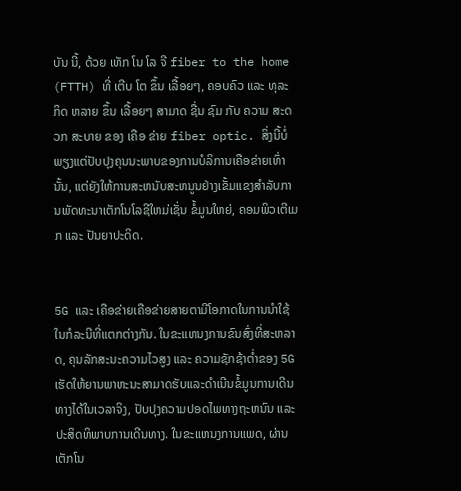ບັນ ນີ້, ດ້ວຍ ເທັກ ໂນ ໂລ ຈີ fiber to the home (FTTH) ທີ່ ເຕີບ ໂຕ ຂຶ້ນ ເລື້ອຍໆ, ຄອບຄົວ ແລະ ທຸລະ ກິດ ຫລາຍ ຂຶ້ນ ເລື້ອຍໆ ສາມາດ ຊື່ນ ຊົມ ກັບ ຄວາມ ສະດວກ ສະບາຍ ຂອງ ເຄືອ ຂ່າຍ fiber optic. ສິ່ງນີ້ບໍ່ພຽງແຕ່ປັບປຸງຄຸນນະພາບຂອງການບໍລິການເຄືອຂ່າຍເທົ່ານັ້ນ, ແຕ່ຍັງໃຫ້ການສະຫນັບສະຫນູນຢ່າງເຂັ້ມແຂງສໍາລັບການພັດທະນາເຕັກໂນໂລຊີໃຫມ່ເຊັ່ນ ຂໍ້ມູນໃຫຍ່, ຄອມພິວເຕີເມກ ແລະ ປັນຍາປະດິດ.


5G ແລະ ເຄືອຂ່າຍເຄືອຂ່າຍສາຍຕາມີໂອກາດໃນການນໍາໃຊ້ໃນກໍລະນີທີ່ແຕກຕ່າງກັນ. ໃນຂະແຫນງການຂົນສົ່ງທີ່ສະຫລາດ, ຄຸນລັກສະນະຄວາມໄວສູງ ແລະ ຄວາມຊັກຊ້າຕໍ່າຂອງ 5G ເຮັດໃຫ້ຍານພາຫະນະສາມາດຮັບແລະດໍາເນີນຂໍ້ມູນການເດີນທາງໄດ້ໃນເວລາຈິງ, ປັບປຸງຄວາມປອດໄພທາງຖະຫນົນ ແລະ ປະສິດທິພາບການເດີນທາງ. ໃນຂະແຫນງການແພດ, ຜ່ານເຕັກໂນ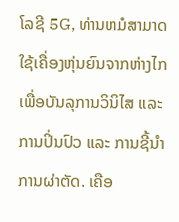ໂລຊີ 5G, ທ່ານຫມໍສາມາດໃຊ້ເຄື່ອງຫຸ່ນຍົນຈາກຫ່າງໄກເພື່ອບັນລຸການວິນິໄສ ແລະ ການປິ່ນປົວ ແລະ ການຊີ້ນໍາການຜ່າຕັດ. ເຄືອ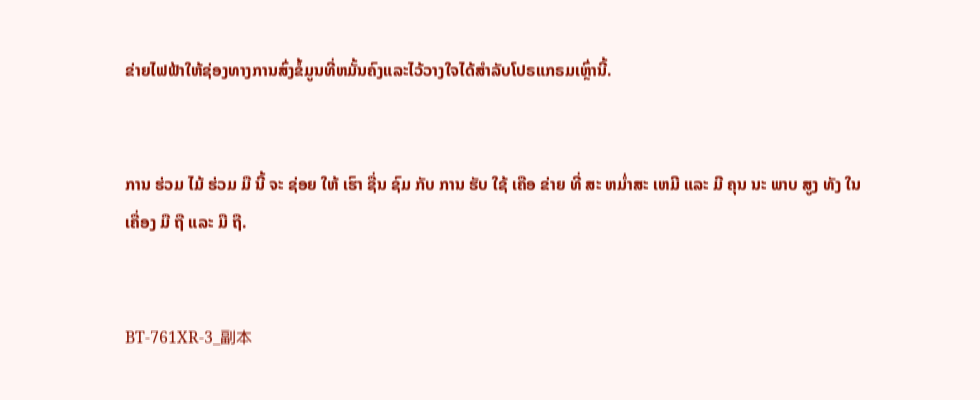ຂ່າຍໄຟຟ້າໃຫ້ຊ່ອງທາງການສົ່ງຂໍ້ມູນທີ່ຫມັ້ນຄົງແລະໄວ້ວາງໃຈໄດ້ສໍາລັບໂປຣແກຣມເຫຼົ່ານີ້.


ການ ຮ່ວມ ໄມ້ ຮ່ວມ ມື ນີ້ ຈະ ຊ່ອຍ ໃຫ້ ເຮົາ ຊື່ນ ຊົມ ກັບ ການ ຮັບ ໃຊ້ ເຄືອ ຂ່າຍ ທີ່ ສະ ຫມ່ຳສະ ເຫມີ ແລະ ມີ ຄຸນ ນະ ພາບ ສູງ ທັງ ໃນ ເຄື່ອງ ມື ຖື ແລະ ມື ຖື.


BT-761XR-3_副本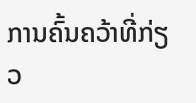ການຄົ້ນຄວ້າທີ່ກ່ຽວ